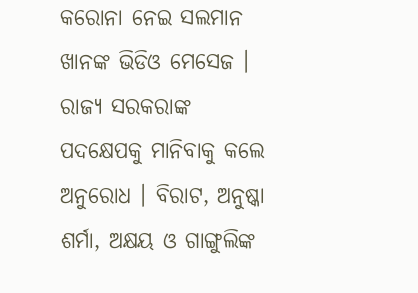କରୋନା ନେଇ ସଲମାନ ଖାନଙ୍କ ଭିଡିଓ ମେସେଜ । ରାଜ୍ୟ ସରକରାଙ୍କ ପଦକ୍ଷେପକୁ ମାନିବାକୁ କଲେ ଅନୁରୋଧ । ବିରାଟ, ଅନୁଷ୍କା ଶର୍ମା, ଅକ୍ଷୟ ଓ ଗାଙ୍ଗୁଲିଙ୍କ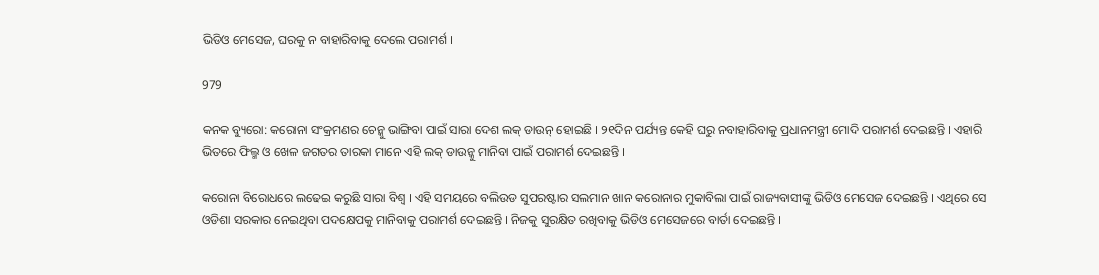ଭିଡିଓ ମେସେଜ, ଘରକୁ ନ ବାହାରିବାକୁ ଦେଲେ ପରାମର୍ଶ ।

979

କନକ ବ୍ୟୁରୋ: କରୋନା ସଂକ୍ରମଣର ଚେନ୍କୁ ଭାଙ୍ଗିବା ପାଇଁ ସାରା ଦେଶ ଲକ୍ ଡାଉନ୍ ହୋଇଛି । ୨୧ଦିନ ପର୍ଯ୍ୟନ୍ତ କେହି ଘରୁ ନବାହାରିବାକୁ ପ୍ରଧାନମନ୍ତ୍ରୀ ମୋଦି ପରାମର୍ଶ ଦେଇଛନ୍ତି । ଏହାରି ଭିତରେ ଫିଲ୍ମ ଓ ଖେଳ ଜଗତର ତାରକା ମାନେ ଏହି ଲକ୍ ଡାଉନ୍କୁ ମାନିବା ପାଇଁ ପରାମର୍ଶ ଦେଇଛନ୍ତି ।

କରୋନା ବିରୋଧରେ ଲଢେଇ କରୁଛି ସାରା ବିଶ୍ୱ । ଏହି ସମୟରେ ବଲିଉଡ ସୁପରଷ୍ଟାର ସଲମାନ ଖାନ କରୋନାର ମୁକାବିଲା ପାଇଁ ରାଜ୍ୟବାସୀଙ୍କୁ ଭିଡିଓ ମେସେଜ ଦେଇଛନ୍ତି । ଏଥିରେ ସେ ଓଡିଶା ସରକାର ନେଇଥିବା ପଦକ୍ଷେପକୁ ମାନିବାକୁ ପରାମର୍ଶ ଦେଇଛନ୍ତି । ନିଜକୁ ସୁରକ୍ଷିତ ରଖିବାକୁ ଭିଡିଓ ମେସେଜରେ ବାର୍ତା ଦେଇଛନ୍ତି ।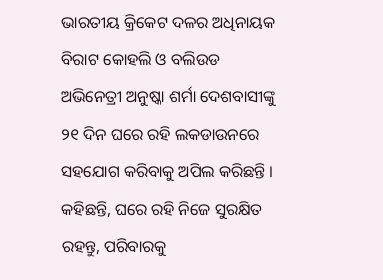ଭାରତୀୟ କ୍ରିକେଟ ଦଳର ଅଧିନାୟକ ବିରାଟ କୋହଲି ଓ ବଲିଉଡ ଅଭିନେତ୍ରୀ ଅନୁଷ୍କା ଶର୍ମା ଦେଶବାସୀଙ୍କୁ ୨୧ ଦିନ ଘରେ ରହି ଲକଡାଉନରେ ସହଯୋଗ କରିବାକୁ ଅପିଲ କରିଛନ୍ତି । କହିଛନ୍ତି, ଘରେ ରହି ନିଜେ ସୁରକ୍ଷିତ ରହନ୍ତୁ, ପରିବାରକୁ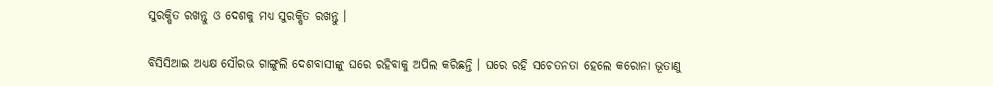ସୁରକ୍ଷିତ ରଖନ୍ତୁ ଓ ଦେଶକୁ ମଧ୍ୟ ସୁରକ୍ଷିତ ରଖନ୍ତୁ ।

ବିସିସିଆଇ ଅଧ୍ୟକ୍ଷ ସୌରଭ ଗାଙ୍ଗୁଲି ଦେଶବାସୀଙ୍କୁ ଘରେ ରହିବାକୁ ଅପିଲ କରିଛନ୍ତି । ଘରେ ରହି ସଚେତନତା ହେଲେ କରୋନା ଭୂତାଣୁ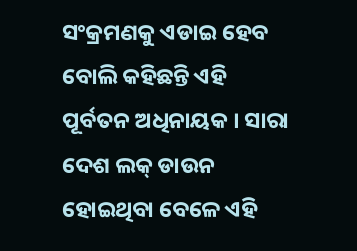ସଂକ୍ରମଣକୁ ଏଡାଇ ହେବ ବୋଲି କହିଛନ୍ତି ଏହି ପୂର୍ବତନ ଅଧିନାୟକ । ସାରା ଦେଶ ଲକ୍ ଡାଉନ ହୋଇଥିବା ବେଳେ ଏହି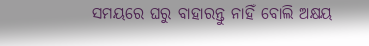ସମୟରେ ଘରୁ ବାହାରନ୍ତୁ ନାହିଁ ବୋଲି ଅକ୍ଷୟ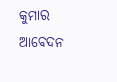କୁମାର ଆବେଦନ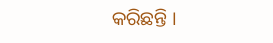କରିଛନ୍ତି ।